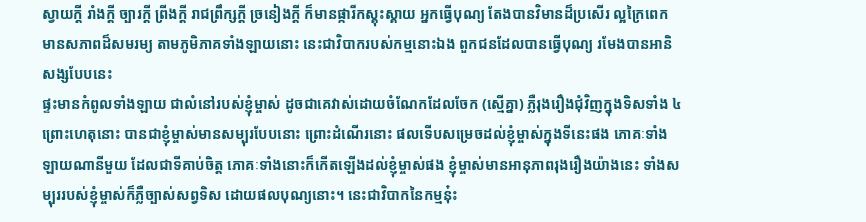ស្វាយកី្ត រាំងកី្ត ច្បារកី្ត ព្រីងកី្ត រាជព្រឹក្សកី្ត ច្រនៀងកី្ត ក៏មានផ្ការីកស្គុះស្គាយ អ្នកធ្វើបុណ្យ តែងបានវិមានដ៏ប្រសើរ ល្អក្រៃពេក មានសភាពដ៏សមរម្យ តាមភូមិភាគទាំងឡាយនោះ នេះជាវិបាករបស់កម្មនោះឯង ពួកជនដែលបានធ្វើបុណ្យ រមែងបានអានិសង្សបែបនេះ
ផ្ទះមានកំពូលទាំងឡាយ ជាលំនៅរបស់ខ្ញុំម្ចាស់ ដូចជាគេវាស់ដោយចំណែកដែលចែក (ស្មើគ្នា) ភ្លឺរុងរឿងជុំវិញក្នុងទិសទាំង ៤ ព្រោះហេតុនោះ បានជាខ្ញុំម្ចាស់មានសម្បុរបែបនោះ ព្រោះដំណើរនោះ ផលទើបសម្រេចដល់ខ្ញុំម្ចាស់ក្នុងទីនេះផង ភោគៈទាំងឡាយណានីមួយ ដែលជាទីគាប់ចិត្ត ភោគៈទាំងនោះក៏កើតឡើងដល់ខ្ញុំម្ចាស់ផង ខ្ញុំម្ចាស់មានអានុភាពរុងរឿងយ៉ាងនេះ ទាំងសម្បុររបស់ខ្ញុំម្ចាស់ក៏ភ្លឺច្បាស់សព្វទិស ដោយផលបុណ្យនោះ។ នេះជាវិបាកនៃកម្មនុ៎ះ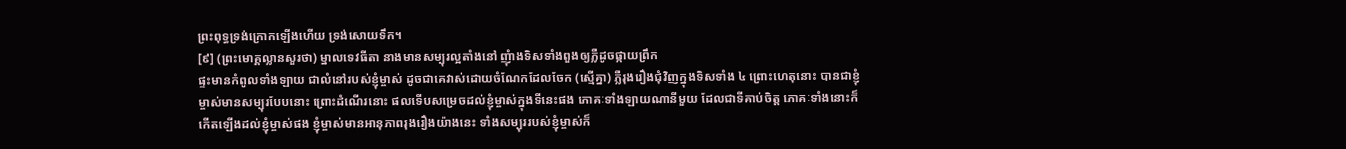ព្រះពុទ្ធទ្រង់ក្រោកឡើងហើយ ទ្រង់សោយទឹក។
[៩] (ព្រះមោគ្គល្លានសួរថា) ម្នាលទេវធីតា នាងមានសម្បុរល្អតាំងនៅ ញុំាងទិសទាំងពួងឲ្យភ្លឺដូចផ្កាយព្រឹក
ផ្ទះមានកំពូលទាំងឡាយ ជាលំនៅរបស់ខ្ញុំម្ចាស់ ដូចជាគេវាស់ដោយចំណែកដែលចែក (ស្មើគ្នា) ភ្លឺរុងរឿងជុំវិញក្នុងទិសទាំង ៤ ព្រោះហេតុនោះ បានជាខ្ញុំម្ចាស់មានសម្បុរបែបនោះ ព្រោះដំណើរនោះ ផលទើបសម្រេចដល់ខ្ញុំម្ចាស់ក្នុងទីនេះផង ភោគៈទាំងឡាយណានីមួយ ដែលជាទីគាប់ចិត្ត ភោគៈទាំងនោះក៏កើតឡើងដល់ខ្ញុំម្ចាស់ផង ខ្ញុំម្ចាស់មានអានុភាពរុងរឿងយ៉ាងនេះ ទាំងសម្បុររបស់ខ្ញុំម្ចាស់ក៏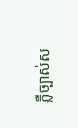ភ្លឺច្បាស់ស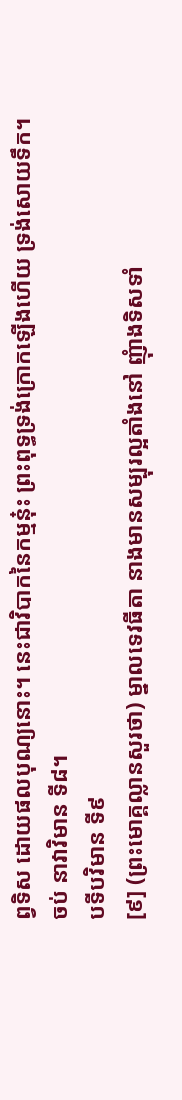ព្វទិស ដោយផលបុណ្យនោះ។ នេះជាវិបាកនៃកម្មនុ៎ះ ព្រះពុទ្ធទ្រង់ក្រោកឡើងហើយ ទ្រង់សោយទឹក។
ចប់ នាវាវិមាន ទី៨។
បទីបវិមាន ទី៩
[៩] (ព្រះមោគ្គល្លានសួរថា) ម្នាលទេវធីតា នាងមានសម្បុរល្អតាំងនៅ ញុំាងទិសទាំ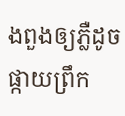ងពួងឲ្យភ្លឺដូចផ្កាយព្រឹក